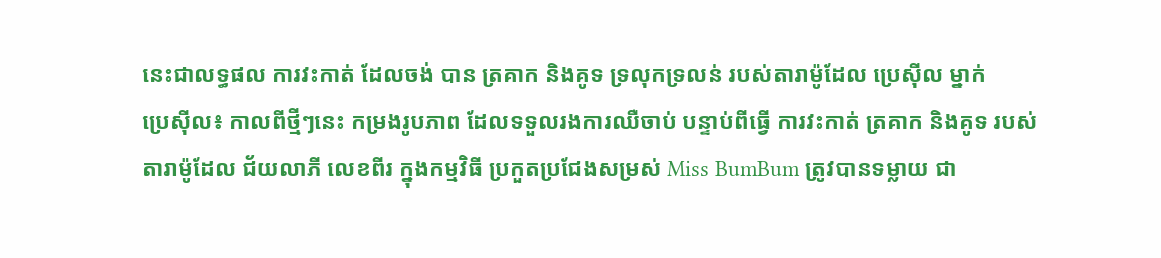នេះជាលទ្ធផល ការវះកាត់ ដែលចង់ បាន ត្រគាក និងគូទ ទ្រលុកទ្រលន់ របស់តារាម៉ូដែល ប្រេស៊ីល ម្នាក់
ប្រេស៊ីល៖ កាលពីថ្មីៗនេះ កម្រងរូបភាព ដែលទទួលរងការឈឺចាប់ បន្ទាប់ពីធ្វើ ការវះកាត់ ត្រគាក និងគូទ របស់ តារាម៉ូដែល ជ័យលាភី លេខពីរ ក្នុងកម្មវិធី ប្រកួតប្រជែងសម្រស់ Miss BumBum ត្រូវបានទម្លាយ ជា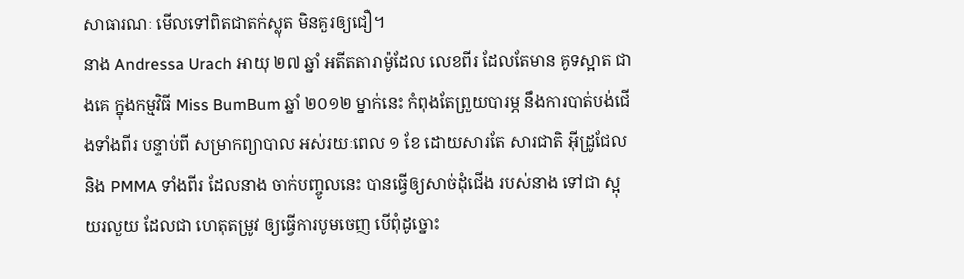សាធារណៈ មើលទៅពិតជាតក់ស្លុត មិនគួរឲ្យជឿ។
នាង Andressa Urach អាយុ ២៧ ឆ្នាំ អតីតតារាម៉ូដែល លេខពីរ ដែលតែមាន គូទស្អាត ជាងគេ ក្នុងកម្មវិធី Miss BumBum ឆ្នាំ ២០១២ ម្នាក់នេះ កំពុងតែព្រួយបារម្ភ នឹងការបាត់បង់ជើងទាំងពីរ បន្ទាប់ពី សម្រាកព្យាបាល អស់រយៈពេល ១ ខែ ដោយសារតែ សារជាតិ អ៊ីដ្រូជែល និង PMMA ទាំងពីរ ដែលនាង ចាក់បញ្ចូលនេះ បានធ្វើឲ្យសាច់ដុំជើង របស់នាង ទៅជា ស្អុយរលួយ ដែលជា ហេតុតម្រូវ ឲ្យធ្វើការបូមចេញ បើពុំដូច្នោះ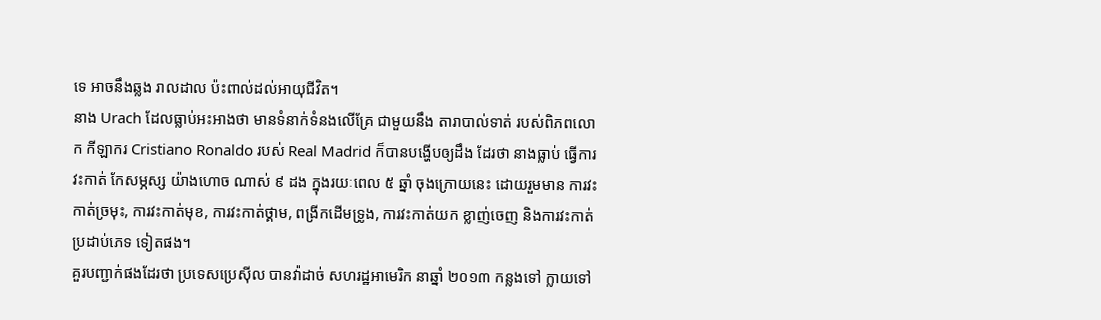ទេ អាចនឹងឆ្លង រាលដាល ប៉ះពាល់ដល់អាយុជីវិត។
នាង Urach ដែលធ្លាប់អះអាងថា មានទំនាក់ទំនងលើគ្រែ ជាមួយនឹង តារាបាល់ទាត់ របស់ពិភពលោក កីឡាករ Cristiano Ronaldo របស់ Real Madrid ក៏បានបង្ហើបឲ្យដឹង ដែរថា នាងធ្លាប់ ធ្វើការវះកាត់ កែសម្ភស្ស យ៉ាងហោច ណាស់ ៩ ដង ក្នុងរយៈពេល ៥ ឆ្នាំ ចុងក្រោយនេះ ដោយរួមមាន ការវះកាត់ច្រមុះ, ការវះកាត់មុខ, ការវះកាត់ថ្គាម, ពង្រីកដើមទ្រូង, ការវះកាត់យក ខ្លាញ់ចេញ និងការវះកាត់ ប្រដាប់ភេទ ទៀតផង។
គួរបញ្ជាក់ផងដែរថា ប្រទេសប្រេស៊ីល បានវ៉ាដាច់ សហរដ្ឋអាមេរិក នាឆ្នាំ ២០១៣ កន្លងទៅ ក្លាយទៅ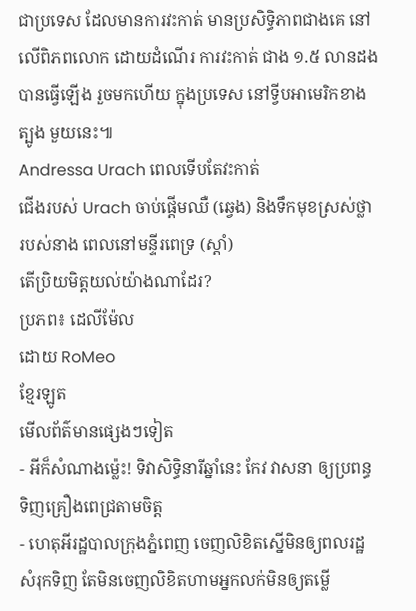ជាប្រទេស ដែលមានការវះកាត់ មានប្រសិទ្ធិភាពជាងគេ នៅលើពិភពលោក ដោយដំណើរ ការវះកាត់ ជាង ១.៥ លានដង បានធ្វើឡើង រួចមកហើយ ក្នុងប្រទេស នៅទ្វីបអាមេរិកខាងត្បូង មួយនេះ៕
Andressa Urach ពេលទើបតែវះកាត់
ជើងរបស់ Urach ចាប់ផ្តើមឈឺ (ឆ្វេង) និងទឹកមុខស្រស់ថ្លា របស់នាង ពេលនៅមន្ទីរពេទ្រ (ស្តាំ)
តើប្រិយមិត្តយល់យ៉ាងណាដែរ?
ប្រភព៖ ដេលីម៉ែល
ដោយ RoMeo
ខ្មែរឡូត
មើលព័ត៌មានផ្សេងៗទៀត
- អីក៏សំណាងម្ល៉េះ! ទិវាសិទ្ធិនារីឆ្នាំនេះ កែវ វាសនា ឲ្យប្រពន្ធទិញគ្រឿងពេជ្រតាមចិត្ត
- ហេតុអីរដ្ឋបាលក្រុងភ្នំពេញ ចេញលិខិតស្នើមិនឲ្យពលរដ្ឋសំរុកទិញ តែមិនចេញលិខិតហាមអ្នកលក់មិនឲ្យតម្លើ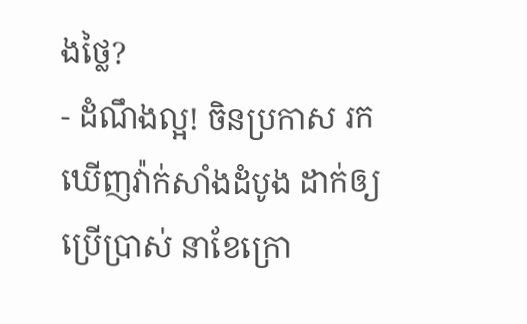ងថ្លៃ?
- ដំណឹងល្អ! ចិនប្រកាស រកឃើញវ៉ាក់សាំងដំបូង ដាក់ឲ្យប្រើប្រាស់ នាខែក្រោ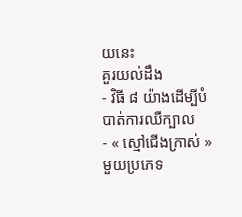យនេះ
គួរយល់ដឹង
- វិធី ៨ យ៉ាងដើម្បីបំបាត់ការឈឺក្បាល
- « ស្មៅជើងក្រាស់ » មួយប្រភេទ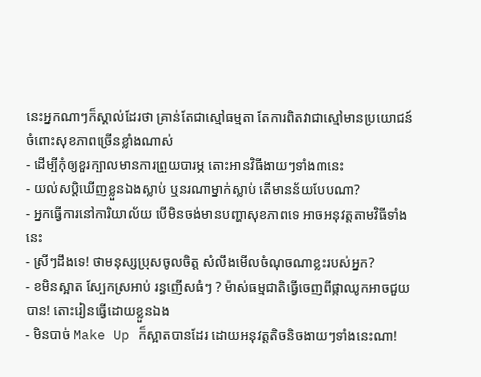នេះអ្នកណាៗក៏ស្គាល់ដែរថា គ្រាន់តែជាស្មៅធម្មតា តែការពិតវាជាស្មៅមានប្រយោជន៍ ចំពោះសុខភាពច្រើនខ្លាំងណាស់
- ដើម្បីកុំឲ្យខួរក្បាលមានការព្រួយបារម្ភ តោះអានវិធីងាយៗទាំង៣នេះ
- យល់សប្តិឃើញខ្លួនឯងស្លាប់ ឬនរណាម្នាក់ស្លាប់ តើមានន័យបែបណា?
- អ្នកធ្វើការនៅការិយាល័យ បើមិនចង់មានបញ្ហាសុខភាពទេ អាចអនុវត្តតាមវិធីទាំងនេះ
- ស្រីៗដឹងទេ! ថាមនុស្សប្រុសចូលចិត្ត សំលឹងមើលចំណុចណាខ្លះរបស់អ្នក?
- ខមិនស្អាត ស្បែកស្រអាប់ រន្ធញើសធំៗ ? ម៉ាស់ធម្មជាតិធ្វើចេញពីផ្កាឈូកអាចជួយបាន! តោះរៀនធ្វើដោយខ្លួនឯង
- មិនបាច់ Make Up ក៏ស្អាតបានដែរ ដោយអនុវត្តតិចនិចងាយៗទាំងនេះណា!